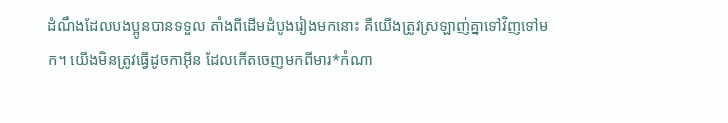ដំណឹងដែលបងប្អូនបានទទួល តាំងពីដើមដំបូងរៀងមកនោះ គឺយើងត្រូវស្រឡាញ់គ្នាទៅវិញទៅមក។ យើងមិនត្រូវធ្វើដូចកាអ៊ីន ដែលកើតចេញមកពីមារ*កំណា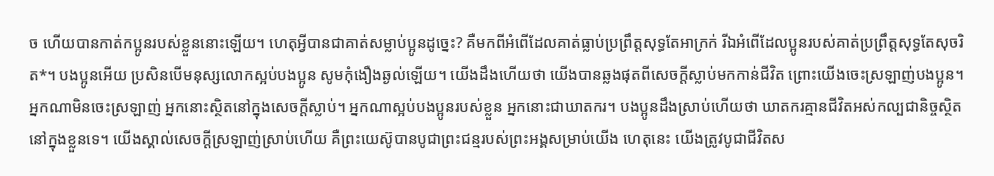ច ហើយបានកាត់កប្អូនរបស់ខ្លួននោះឡើយ។ ហេតុអ្វីបានជាគាត់សម្លាប់ប្អូនដូច្នេះ? គឺមកពីអំពើដែលគាត់ធ្លាប់ប្រព្រឹត្តសុទ្ធតែអាក្រក់ រីឯអំពើដែលប្អូនរបស់គាត់ប្រព្រឹត្តសុទ្ធតែសុចរិត*។ បងប្អូនអើយ ប្រសិនបើមនុស្សលោកស្អប់បងប្អូន សូមកុំងឿងឆ្ងល់ឡើយ។ យើងដឹងហើយថា យើងបានឆ្លងផុតពីសេចក្ដីស្លាប់មកកាន់ជីវិត ព្រោះយើងចេះស្រឡាញ់បងប្អូន។ អ្នកណាមិនចេះស្រឡាញ់ អ្នកនោះស្ថិតនៅក្នុងសេចក្ដីស្លាប់។ អ្នកណាស្អប់បងប្អូនរបស់ខ្លួន អ្នកនោះជាឃាតករ។ បងប្អូនដឹងស្រាប់ហើយថា ឃាតករគ្មានជីវិតអស់កល្បជានិច្ចស្ថិតនៅក្នុងខ្លួនទេ។ យើងស្គាល់សេចក្ដីស្រឡាញ់ស្រាប់ហើយ គឺព្រះយេស៊ូបានបូជាព្រះជន្មរបស់ព្រះអង្គសម្រាប់យើង ហេតុនេះ យើងត្រូវបូជាជីវិតស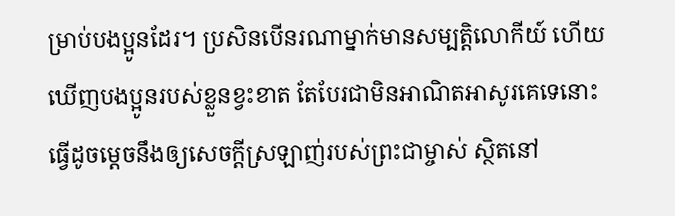ម្រាប់បងប្អូនដែរ។ ប្រសិនបើនរណាម្នាក់មានសម្បត្តិលោកីយ៍ ហើយឃើញបងប្អូនរបស់ខ្លួនខ្វះខាត តែបែរជាមិនអាណិតអាសូរគេទេនោះ ធ្វើដូចម្ដេចនឹងឲ្យសេចក្ដីស្រឡាញ់របស់ព្រះជាម្ចាស់ ស្ថិតនៅ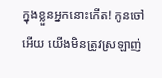ក្នុងខ្លួនអ្នកនោះកើត! កូនចៅអើយ យើងមិនត្រូវស្រឡាញ់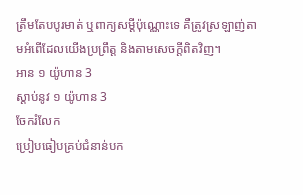ត្រឹមតែបបូរមាត់ ឬពាក្យសម្ដីប៉ុណ្ណោះទេ គឺត្រូវស្រឡាញ់តាមអំពើដែលយើងប្រព្រឹត្ត និងតាមសេចក្ដីពិតវិញ។
អាន ១ យ៉ូហាន 3
ស្ដាប់នូវ ១ យ៉ូហាន 3
ចែករំលែក
ប្រៀបធៀបគ្រប់ជំនាន់បក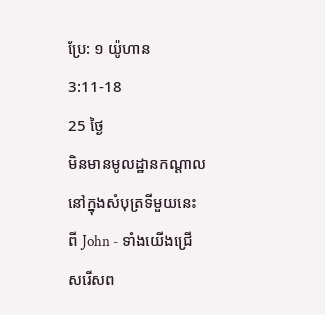ប្រែ: ១ យ៉ូហាន 3:11-18
25 ថ្ងៃ
មិនមានមូលដ្ឋានកណ្តាលនៅក្នុងសំបុត្រទីមួយនេះពី John - ទាំងយើងជ្រើសរើសព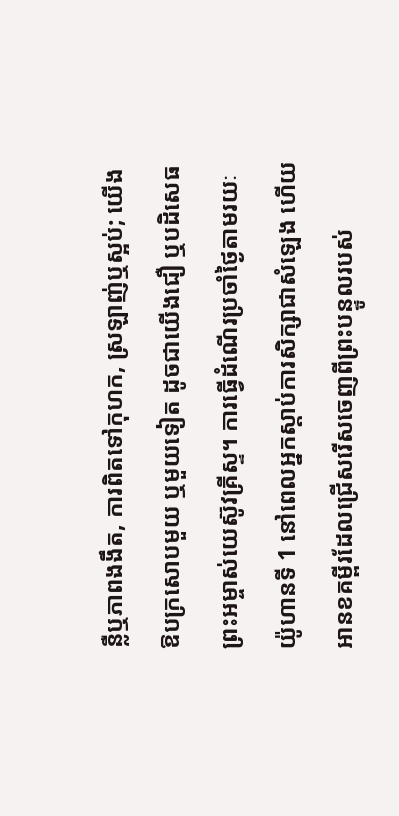ន្លឺឬភាពងងឹត, ការពិតទៅកុហក, ស្រឡាញ់ឬស្អប់; យើងឱបក្រសោបមួយ ឬមួយទៀត ដូចជាយើងជឿ ឬបដិសេធព្រះអម្ចាស់យេស៊ូវគ្រីស្ទ។ ការធ្វើដំណើរប្រចាំថ្ងៃតាមរយៈ យ៉ូហានទី 1 នៅពេលអ្នកស្តាប់ការសិក្សាជាសំឡេង ហើយអានខគម្ពីរដែលជ្រើសរើសចេញពីព្រះបន្ទូលរបស់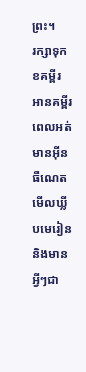ព្រះ។
រក្សាទុកខគម្ពីរ អានគម្ពីរពេលអត់មានអ៊ីនធឺណេត មើលឃ្លីបមេរៀន និងមានអ្វីៗជា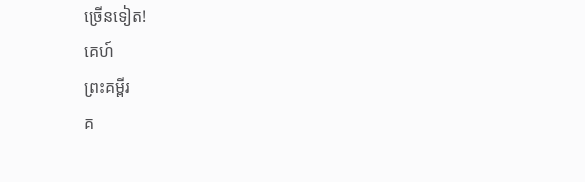ច្រើនទៀត!
គេហ៍
ព្រះគម្ពីរ
គ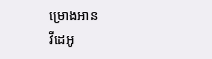ម្រោងអាន
វីដេអូ